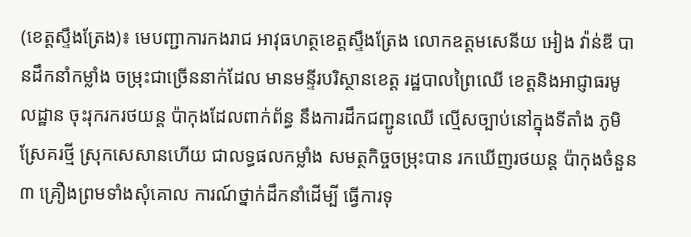(ខេត្តស្ទឹងត្រែង)៖ មេបញ្ជាការកងរាជ អាវុធហត្ថខេត្តស្ទឹងត្រែង លោកឧត្តមសេនីយ អៀង វ៉ាន់ឌី បានដឹកនាំកម្លាំង ចម្រុះជាច្រើននាក់ដែល មានមន្ទីរបរិស្ថានខេត្ត រដ្ឋបាលព្រៃឈើ ខេត្តនិងអាជ្ញាធរមូលដ្ឋាន ចុះរុករករថយន្ត ប៉ាកុងដែលពាក់ព័ន្ធ នឹងការដឹកជញ្ជូនឈើ ល្មើសច្បាប់នៅក្នុងទីតាំង ភូមិស្រែគរថ្មី ស្រុកសេសានហើយ ជាលទ្ធផលកម្លាំង សមត្ថកិច្ចចម្រុះបាន រកឃើញរថយន្ត ប៉ាកុងចំនួន ៣ គ្រឿងព្រមទាំងសុំគោល ការណ៍ថ្នាក់ដឹកនាំដើម្បី ធ្វើការទុ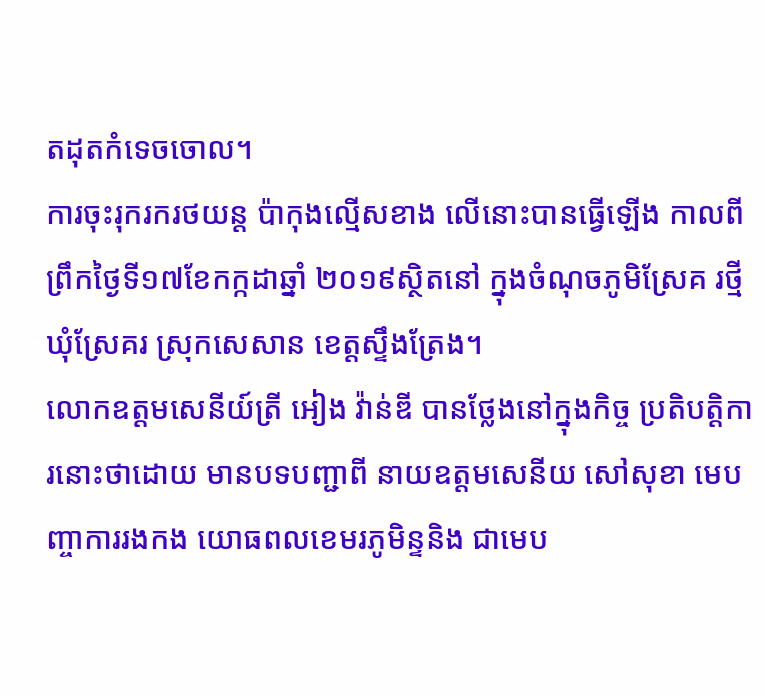តដុតកំទេចចោល។
ការចុះរុករករថយន្ត ប៉ាកុងល្មើសខាង លើនោះបានធ្វើឡើង កាលពីព្រឹកថ្ងៃទី១៧ខែកក្កដាឆ្នាំ ២០១៩ស្ថិតនៅ ក្នុងចំណុចភូមិស្រែគ រថ្មីឃុំស្រែគរ ស្រុកសេសាន ខេត្តស្ទឹងត្រែង។
លោកឧត្តមសេនីយ៍ត្រី អៀង វ៉ាន់ឌី បានថ្លែងនៅក្នុងកិច្ច ប្រតិបត្តិការនោះថាដោយ មានបទបញ្ជាពី នាយឧត្តមសេនីយ សៅសុខា មេបញ្ចាការរងកង យោធពលខេមរភូមិន្ទនិង ជាមេប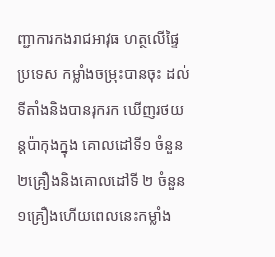ញ្ជាការកងរាជអាវុធ ហត្ថលើផ្ទៃប្រទេស កម្លាំងចម្រុះបានចុះ ដល់ទីតាំងនិងបានរុករក ឃើញរថយន្តប៉ាកុងក្នុង គោលដៅទី១ ចំនួន ២គ្រឿងនិងគោលដៅទី ២ ចំនួន ១គ្រឿងហើយពេលនេះកម្លាំង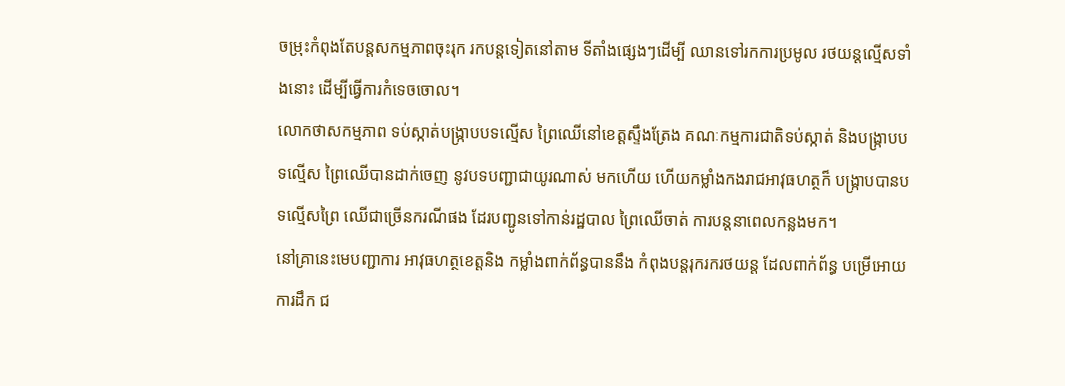ចម្រុះកំពុងតែបន្តសកម្មភាពចុះរុក រកបន្តទៀតនៅតាម ទីតាំងផ្សេងៗដើម្បី ឈានទៅរកការប្រមូល រថយន្តល្មើសទាំងនោះ ដើម្បីធ្វើការកំទេចចោល។
លោកថាសកម្មភាព ទប់ស្កាត់បង្ក្រាបបទល្មើស ព្រៃឈើនៅខេត្តស្ទឹងត្រែង គណៈកម្មការជាតិទប់ស្កាត់ និងបង្ក្រាបបទល្មើស ព្រៃឈើបានដាក់ចេញ នូវបទបញ្ជាជាយូរណាស់ មកហើយ ហើយកម្លាំងកងរាជអាវុធហត្ថក៏ បង្ក្រាបបានបទល្មើសព្រៃ ឈើជាច្រើនករណីផង ដែរបញ្ជូនទៅកាន់រដ្ឋបាល ព្រៃឈើចាត់ ការបន្តនាពេលកន្លងមក។
នៅគ្រានេះមេបញ្ជាការ អាវុធហត្ថខេត្តនិង កម្លាំងពាក់ព័ន្ធបាននឹង កំពុងបន្តរុករករថយន្ត ដែលពាក់ព័ន្ធ បម្រើអោយការដឹក ជ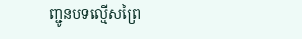ញ្ជូនបទល្មើសព្រៃ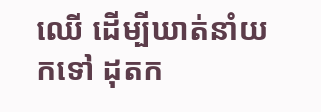ឈើ ដើម្បីឃាត់នាំយកទៅ ដុតក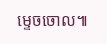ម្ទេចចោល៕